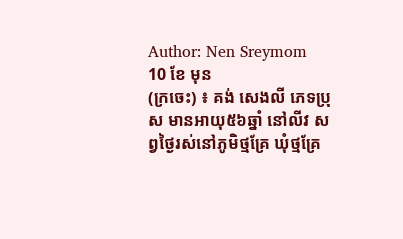Author: Nen Sreymom
10 ខែ មុន
(ក្រចេះ) ៖ គង់ សេងលី ភេទប្រុស មានអាយុ៥៦ឆ្នាំ នៅលីវ សព្វថ្ងៃរស់នៅភូមិថ្មគ្រែ ឃុំថ្មគ្រែ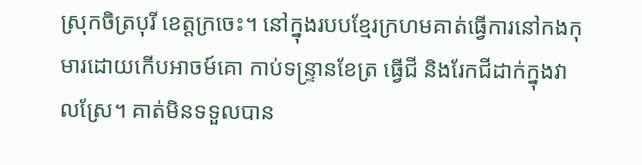ស្រុកចិត្របុរី ខេត្តក្រចេះ។ នៅក្នុងរបបខ្មែរក្រហមគាត់ធ្វើការនៅកងកុមារដោយកើបអាចម៍គោ កាប់ទន្រ្ទានខែត្រ ធ្វើជី និងរែកជីដាក់ក្នុងវាលស្រែ។ គាត់មិនទទួលបាន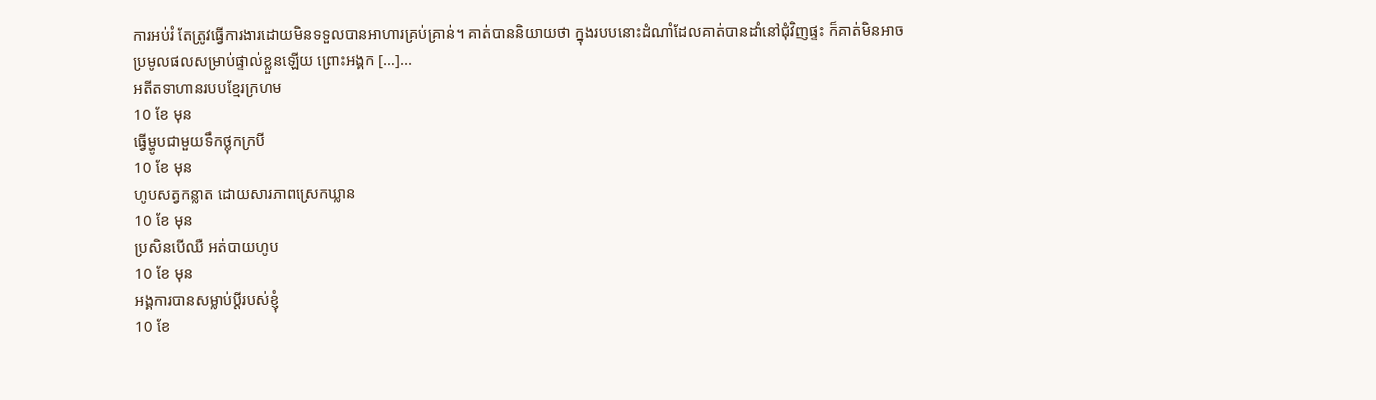ការអប់រំ តែត្រូវធ្វើការងារដោយមិនទទួលបានអាហារគ្រប់គ្រាន់។ គាត់បាននិយាយថា ក្នុងរបបនោះដំណាំដែលគាត់បានដាំនៅជុំវិញផ្ទះ ក៏គាត់មិនអាចប្រមូលផលសម្រាប់ផ្ទាល់ខ្លួនឡើយ ព្រោះអង្គក […]...
អតីតទាហានរបបខ្មែរក្រហម
10 ខែ មុន
ធ្វើម្ហូបជាមួយទឹកថ្លុកក្របី
10 ខែ មុន
ហូបសត្វកន្លាត ដោយសារភាពស្រេកឃ្លាន
10 ខែ មុន
ប្រសិនបើឈឺ អត់បាយហូប
10 ខែ មុន
អង្គការបានសម្លាប់ប្ដីរបស់ខ្ញុំ
10 ខែ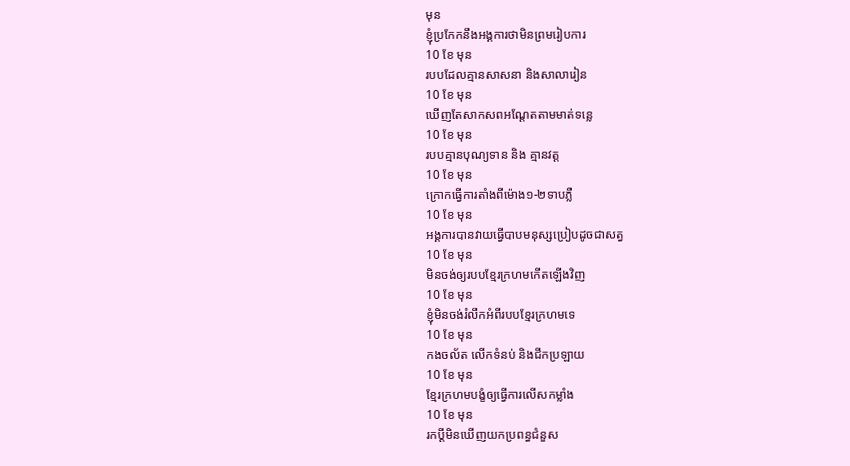មុន
ខ្ញុំប្រកែកនឹងអង្គការថាមិនព្រមរៀបការ
10 ខែ មុន
របបដែលគ្មានសាសនា និងសាលារៀន
10 ខែ មុន
ឃើញតែសាកសពអណ្ដែតតាមមាត់ទន្លេ
10 ខែ មុន
របបគ្មានបុណ្យទាន និង គ្មានវត្ត
10 ខែ មុន
ក្រោកធ្វើការតាំងពីម៉ោង១-២ទាបភ្លឺ
10 ខែ មុន
អង្គការបានវាយធ្វើបាបមនុស្សប្រៀបដូចជាសត្វ
10 ខែ មុន
មិនចង់ឲ្យរបបខ្មែរក្រហមកើតឡើងវិញ
10 ខែ មុន
ខ្ញុំមិនចង់រំលឹកអំពីរបបខ្មែរក្រហមទេ
10 ខែ មុន
កងចល័ត លើកទំនប់ និងជីកប្រឡាយ
10 ខែ មុន
ខ្មែរក្រហមបង្ខំឲ្យធ្វើការលើសកម្លាំង
10 ខែ មុន
រកប្ដីមិនឃើញយកប្រពន្ធជំនួស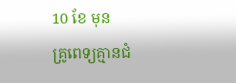10 ខែ មុន
គ្រូពេទ្យគ្មានជំ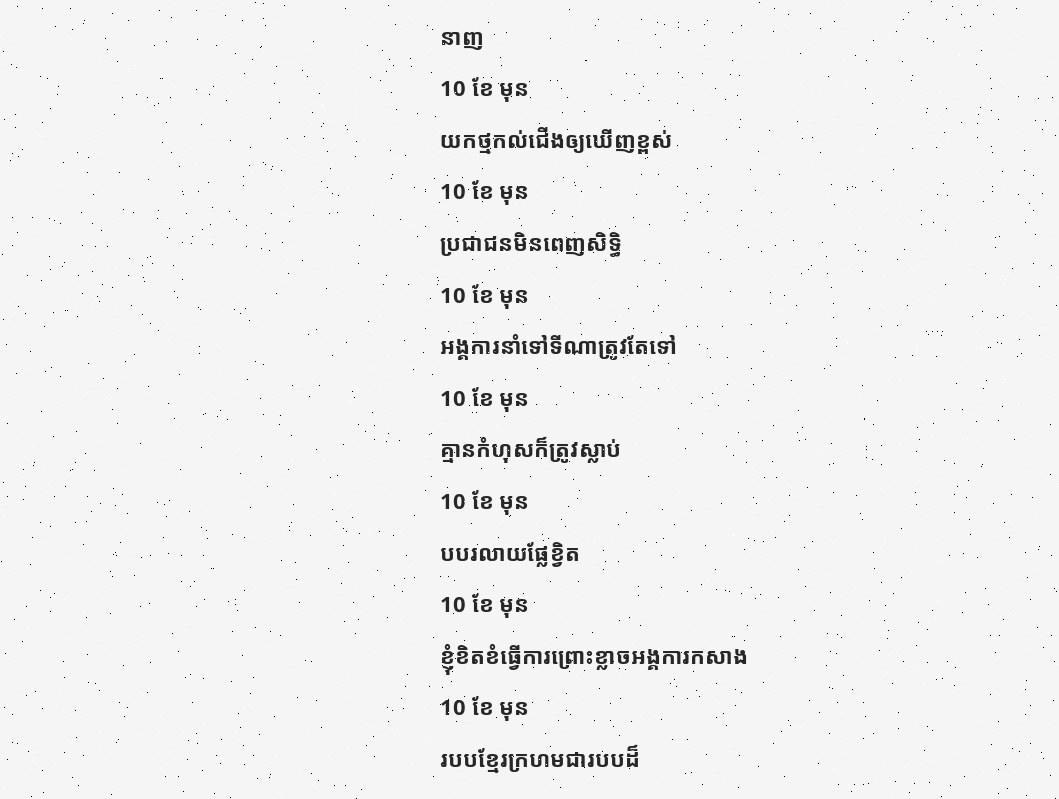នាញ
10 ខែ មុន
យកថ្មកល់ជើងឲ្យឃើញខ្ពស់
10 ខែ មុន
ប្រជាជនមិនពេញសិទ្ធិ
10 ខែ មុន
អង្គការនាំទៅទីណាត្រូវតែទៅ
10 ខែ មុន
គ្មានកំហុសក៏ត្រូវស្លាប់
10 ខែ មុន
បបរលាយផ្លែខ្វិត
10 ខែ មុន
ខ្ញុំខិតខំធ្វើការព្រោះខ្លាចអង្គការកសាង
10 ខែ មុន
របបខ្មែរក្រហមជារបបដ៏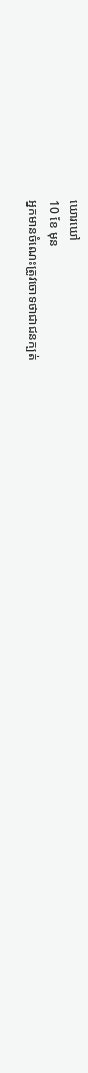ឃោរឃៅ
10 ខែ មុន
អ្នកមានចំណេះត្រូវចោទថាជាជនក្បត់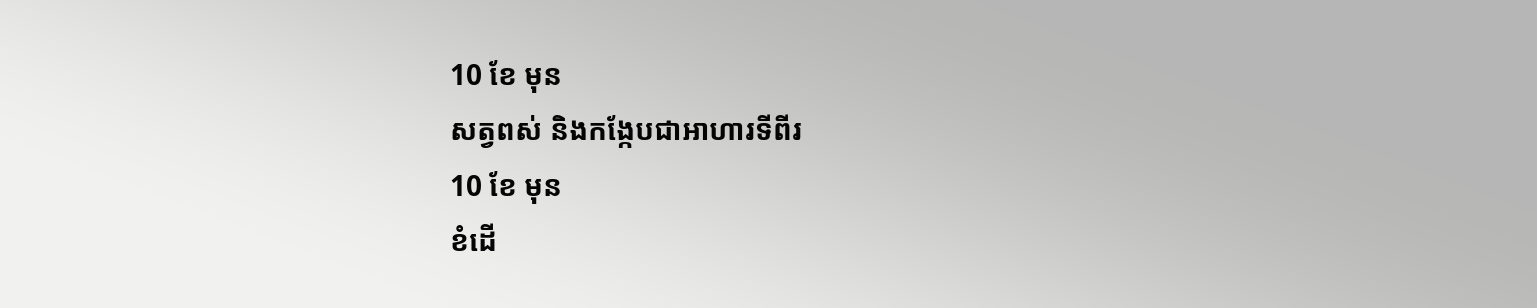10 ខែ មុន
សត្វពស់ និងកង្កែបជាអាហារទីពីរ
10 ខែ មុន
ខំដើ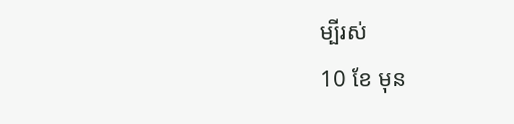ម្បីរស់
10 ខែ មុន